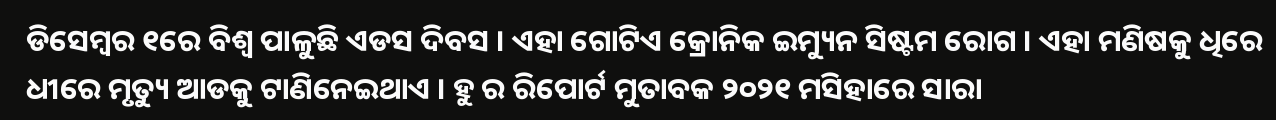ଡିସେମ୍ବର ୧ରେ ବିଶ୍ୱ ପାଳୁଛି ଏଡସ ଦିବସ । ଏହା ଗୋଟିଏ କ୍ରୋନିକ ଇମ୍ୟୁନ ସିଷ୍ଟମ ରୋଗ । ଏହା ମଣିଷକୁ ଧିରେ ଧୀରେ ମୃତ୍ୟୁ ଆଡକୁ ଟାଣିନେଇଥାଏ । ହୁ ର ରିପୋର୍ଟ ମୁତାବକ ୨୦୨୧ ମସିହାରେ ସାରା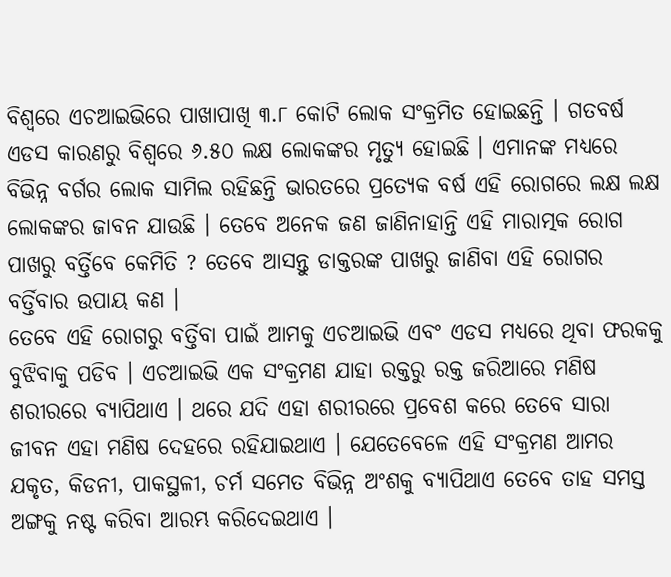ବିଶ୍ୱରେ ଏଚଆଇଭିରେ ପାଖାପାଖି ୩.୮ କୋଟି ଲୋକ ସଂକ୍ରମିତ ହୋଇଛନ୍ତି । ଗତବର୍ଷ ଏଡସ କାରଣରୁ ବିଶ୍ୱରେ ୬.୫୦ ଲକ୍ଷ ଲୋକଙ୍କର ମୃତ୍ୟୁ ହୋଇଛି । ଏମାନଙ୍କ ମଧ୍ୟରେ ବିଭିନ୍ନ ବର୍ଗର ଲୋକ ସାମିଲ ରହିଛନ୍ତି ଭାରତରେ ପ୍ରତ୍ୟେକ ବର୍ଷ ଏହି ରୋଗରେ ଲକ୍ଷ ଲକ୍ଷ ଲୋକଙ୍କର ଜାବନ ଯାଉଛି । ତେବେ ଅନେକ ଜଣ ଜାଣିନାହାନ୍ତି ଏହି ମାରାତ୍ମକ ରୋଗ ପାଖରୁ ବର୍ତ୍ତିବେ କେମିତି ? ତେବେ ଆସନ୍ତୁ ଡାକ୍ତରଙ୍କ ପାଖରୁ ଜାଣିବା ଏହି ରୋଗର ବର୍ତ୍ତିବାର ଉପାୟ କଣ ।
ତେବେ ଏହି ରୋଗରୁ ବର୍ତ୍ତିବା ପାଇଁ ଆମକୁ ଏଚଆଇଭି ଏବଂ ଏଡସ ମଧ୍ୟରେ ଥିବା ଫରକକୁ ବୁଝିବାକୁ ପଡିବ । ଏଚଆଇଭି ଏକ ସଂକ୍ରମଣ ଯାହା ରକ୍ତରୁ ରକ୍ତ ଜରିଆରେ ମଣିଷ ଶରୀରରେ ବ୍ୟାପିଥାଏ । ଥରେ ଯଦି ଏହା ଶରୀରରେ ପ୍ରବେଶ କରେ ତେବେ ସାରା ଜୀବନ ଏହା ମଣିଷ ଦେହରେ ରହିଯାଇଥାଏ । ଯେତେବେଳେ ଏହି ସଂକ୍ରମଣ ଆମର ଯକୃତ, କିଡନୀ, ପାକସ୍ଥଳୀ, ଚର୍ମ ସମେତ ବିଭିନ୍ନ ଅଂଶକୁ ବ୍ୟାପିଥାଏ ତେବେ ତାହ ସମସ୍ତ ଅଙ୍ଗକୁ ନଷ୍ଟ କରିବା ଆରମ୍ଭ କରିଦେଇଥାଏ ।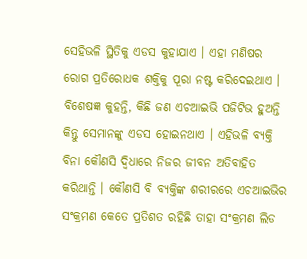ସେହିଭଳି ସ୍ଥିତିକୁ ଏଡସ କୁହାଯାଏ । ଏହା ମଣିଷର ରୋଗ ପ୍ରତିରୋଧକ ଶକ୍ତିକୁ ପୂରା ନଷ୍ଟ କରିଦେଇଥାଏ ।
ବିଶେଷଜ୍ଞ କୁହନ୍ତି, କିଛି ଜଣ ଏଚଆଇଭି ପଜିଟିଭ ହୁଅନ୍ତି କିନ୍ତୁ ସେମାନଙ୍କୁ ଏଡସ ହୋଇନଥାଏ । ଏହିଭଳି ବ୍ୟକ୍ତି ବିନା କୌଣସି ଦ୍ବିଧାରେ ନିଜର ଜୀବନ ଅତିବାହିତ କରିଥାନ୍ତି । କୌଣସି ବି ବ୍ୟକ୍ତିଙ୍କ ଶରୀରରେ ଏଚଆଇଭିର ସଂକ୍ରମଣ କେତେ ପ୍ରତିଶତ ରହିଛି ତାହା ସଂକ୍ରମଣ ଲିଡ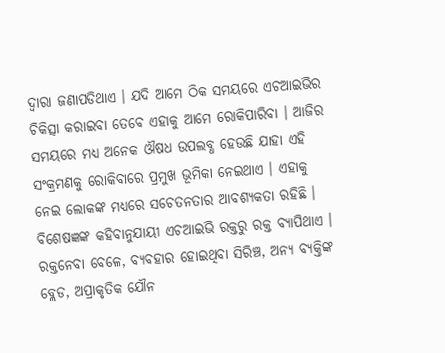ଦ୍ୱାରା ଜଣାପଡିଥାଏ । ଯଦି ଆମେ ଠିକ ସମୟରେ ଏଚଆଇଭିର ଚିକିତ୍ସା କରାଇବା ତେବେ ଏହାକୁ ଆମେ ରୋକିପାରିବା । ଆଜିର ସମୟରେ ମଧ୍ୟ ଅନେକ ଔଷଧ ଉପଲବ୍ଧ ହେଉଛି ଯାହା ଏହି ସଂକ୍ରମଣକୁ ରୋକିବାରେ ପ୍ରମୁଖ ଭୂମିକା ନେଇଥାଏ । ଏହାକୁ ନେଇ ଲୋକଙ୍କ ମଧ୍ୟରେ ସଚେତନତାର ଆବଶ୍ୟକତା ରହିଛି ।
ବିଶେଷଜ୍ଞଙ୍କ କହିବାନୁଯାୟୀ ଏଚଆଇଭି ରକ୍ତରୁ ରକ୍ତ ବ୍ୟାପିଥାଏ । ରକ୍ତନେବା ବେଳେ, ବ୍ୟବହାର ହୋଇଥିବା ସିରିଞ୍ଚ, ଅନ୍ୟ ବ୍ୟକ୍ତିଙ୍କ ବ୍ଲେଡ, ଅପ୍ରାକୃତିକ ଯୌନ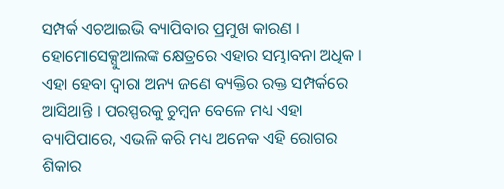ସମ୍ପର୍କ ଏଚଆଇଭି ବ୍ୟାପିବାର ପ୍ରମୁଖ କାରଣ । ହୋମୋସେକ୍ସୁଆଲଙ୍କ କ୍ଷେତ୍ରରେ ଏହାର ସମ୍ଭାବନା ଅଧିକ । ଏହା ହେବା ଦ୍ୱାରା ଅନ୍ୟ ଜଣେ ବ୍ୟକ୍ତିର ରକ୍ତ ସମ୍ପର୍କରେ ଆସିଥାନ୍ତି । ପରସ୍ପରକୁ ଚୁମ୍ୱନ ବେଳେ ମଧ୍ୟ ଏହା ବ୍ୟାପିପାରେ, ଏଭଳି କରି ମଧ୍ୟ ଅନେକ ଏହି ରୋଗର ଶିକାର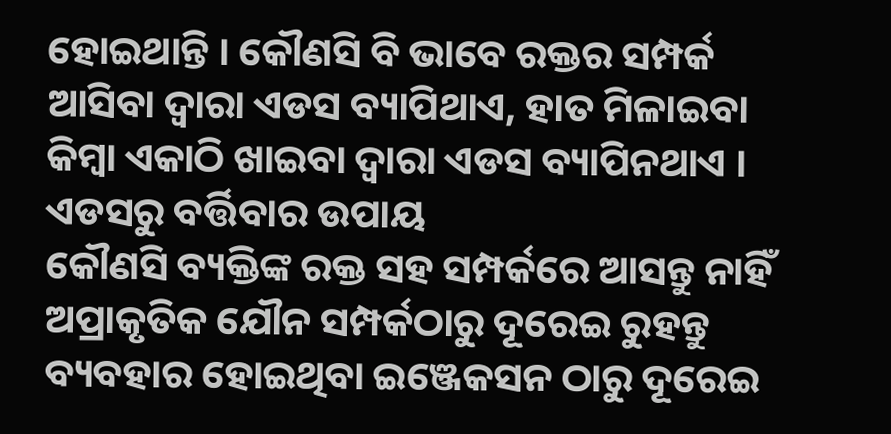ହୋଇଥାନ୍ତି । କୌଣସି ବି ଭାବେ ରକ୍ତର ସମ୍ପର୍କ ଆସିବା ଦ୍ୱାରା ଏଡସ ବ୍ୟାପିଥାଏ, ହାତ ମିଳାଇବା କିମ୍ବା ଏକାଠି ଖାଇବା ଦ୍ୱାରା ଏଡସ ବ୍ୟାପିନଥାଏ ।
ଏଡସରୁ ବର୍ତ୍ତିବାର ଉପାୟ
କୌଣସି ବ୍ୟକ୍ତିଙ୍କ ରକ୍ତ ସହ ସମ୍ପର୍କରେ ଆସନ୍ତୁ ନାହିଁ
ଅପ୍ରାକୃତିକ ଯୌନ ସମ୍ପର୍କଠାରୁ ଦୂରେଇ ରୁହନ୍ତୁ
ବ୍ୟବହାର ହୋଇଥିବା ଇଞ୍ଜେକସନ ଠାରୁ ଦୂରେଇ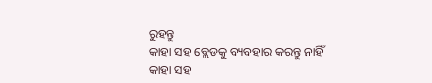ରୁହନ୍ତୁ
କାହା ସହ ବ୍ଲେଡକୁ ବ୍ୟବହାର କରନ୍ତୁ ନାହିଁ
କାହା ସହ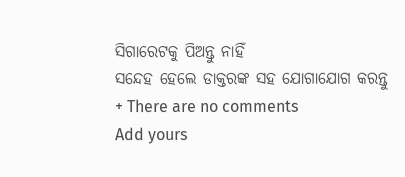ସିଗାରେଟକୁ ପିଅନ୍ତୁ ନାହିଁ
ସନ୍ଦେହ ହେଲେ ଡାକ୍ତରଙ୍କ ସହ ଯୋଗାଯୋଗ କରନ୍ତୁ
+ There are no comments
Add yours